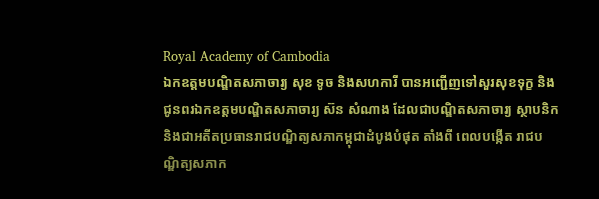Royal Academy of Cambodia
ឯកឧត្តមបណ្ឌិតសភាចារ្យ សុខ ទូច និងសហការី បានអញ្ជើញទៅសួរសុខទុក្ខ និង ជូនពរឯកឧត្តមបណ្ឌិតសភាចារ្យ ស៊ន សំណាង ដែលជាបណ្ឌិតសភាចារ្យ ស្ថាបនិក និងជាអតីតប្រធានរាជបណ្ឌិត្យសភាកម្ពុជាដំបូងបំផុត តាំងពី ពេលបង្កើត រាជបណ្ឌិត្យសភាក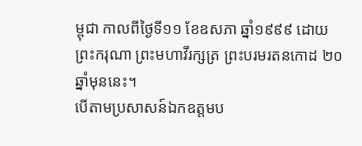ម្ពុជា កាលពីថ្ងៃទី១១ ខែឧសភា ឆ្នាំ១៩៩៩ ដោយព្រះករុណា ព្រះមហាវីរក្សត្រ ព្រះបរមរតនកោដ ២០ឆ្នាំមុននេះ។
បើតាមប្រសាសន៍ឯកឧត្តមប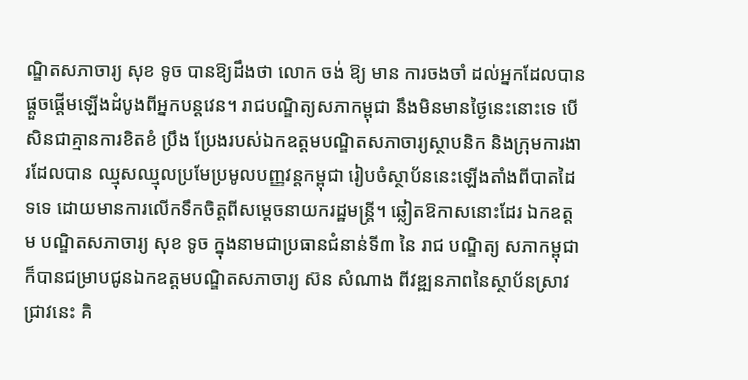ណ្ឌិតសភាចារ្យ សុខ ទូច បានឱ្យដឹងថា លោក ចង់ ឱ្យ មាន ការចងចាំ ដល់អ្នកដែលបានផ្តួចផ្តើមឡើងដំបូងពីអ្នកបន្តវេន។ រាជបណ្ឌិត្យសភាកម្ពុជា នឹងមិនមានថ្ងៃនេះនោះទេ បើសិនជាគ្មានការខិតខំ ប្រឹង ប្រែងរបស់ឯកឧត្តមបណ្ឌិតសភាចារ្យស្ថាបនិក និងក្រុមការងារដែលបាន ឈ្មុសឈ្មុលប្រមែប្រមូលបញ្ញវន្តកម្ពុជា រៀបចំស្ថាប័ននេះឡើងតាំងពីបាតដៃ ទទេ ដោយមានការលើកទឹកចិត្តពីសម្តេចនាយករដ្ឋមន្ត្រី។ ឆ្លៀតឱកាសនោះដែរ ឯកឧត្តម បណ្ឌិតសភាចារ្យ សុខ ទូច ក្នុងនាមជាប្រធានជំនាន់ទី៣ នៃ រាជ បណ្ឌិត្យ សភាកម្ពុជា ក៏បានជម្រាបជូនឯកឧត្តមបណ្ឌិតសភាចារ្យ ស៊ន សំណាង ពីវឌ្ឍនភាពនៃស្ថាប័នស្រាវជ្រាវនេះ គិ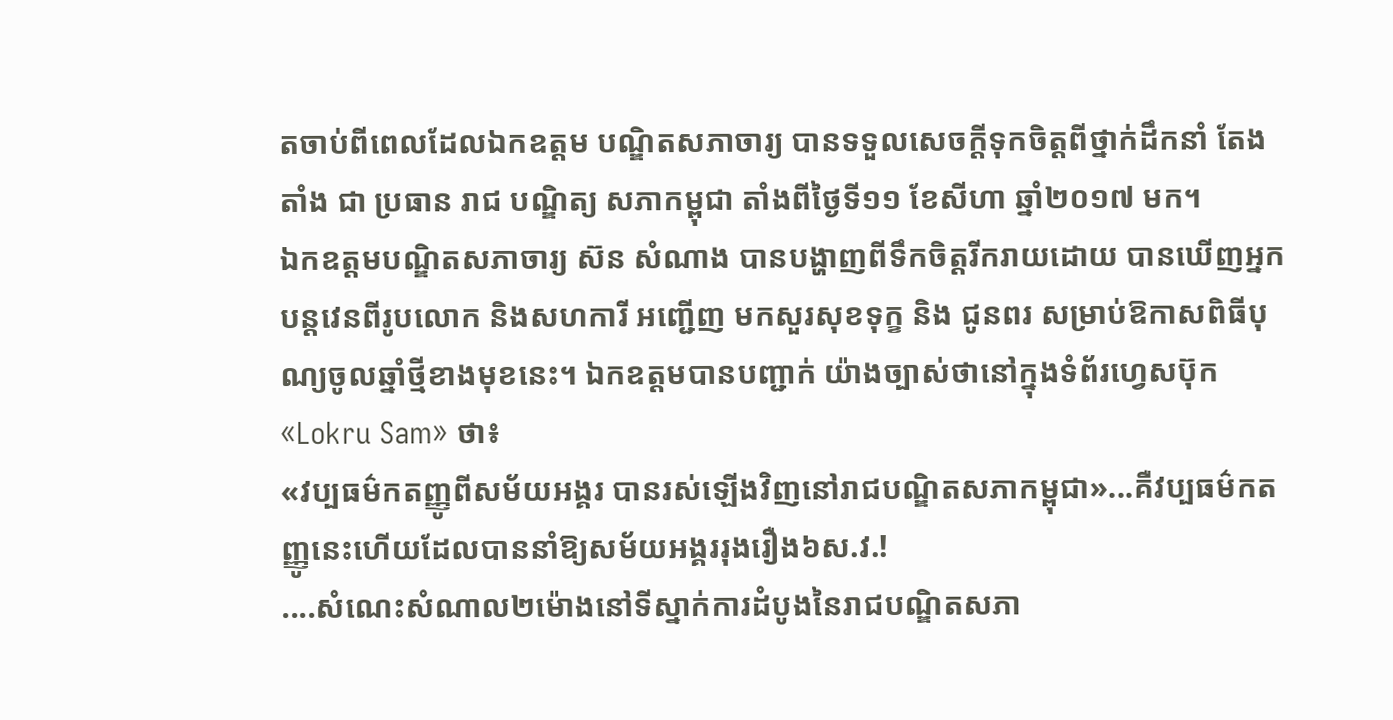តចាប់ពីពេលដែលឯកឧត្តម បណ្ឌិតសភាចារ្យ បានទទួលសេចក្តីទុកចិត្តពីថ្នាក់ដឹកនាំ តែងតាំង ជា ប្រធាន រាជ បណ្ឌិត្យ សភាកម្ពុជា តាំងពីថ្ងៃទី១១ ខែសីហា ឆ្នាំ២០១៧ មក។
ឯកឧត្តមបណ្ឌិតសភាចារ្យ ស៊ន សំណាង បានបង្ហាញពីទឹកចិត្តរីករាយដោយ បានឃើញអ្នកបន្តវេនពីរូបលោក និងសហការី អញ្ជើញ មកសួរសុខទុក្ខ និង ជូនពរ សម្រាប់ឱកាសពិធីបុណ្យចូលឆ្នាំថ្មីខាងមុខនេះ។ ឯកឧត្តមបានបញ្ជាក់ យ៉ាងច្បាស់ថានៅក្នុងទំព័រហ្វេសប៊ុក «Lokru Sam» ថា៖
«វប្បធម៌កតញ្ញូពីសម័យអង្គរ បានរស់ឡើងវិញនៅរាជបណ្ឌិតសភាកម្ពុជា»...គឺវប្បធម៌កតញ្ញូនេះហើយដែលបាននាំឱ្យសម័យអង្គររុងរឿង៦ស.វ.!
....សំណេះសំណាល២ម៉ោងនៅទីស្នាក់ការដំបូងនៃរាជបណ្ឌិតសភា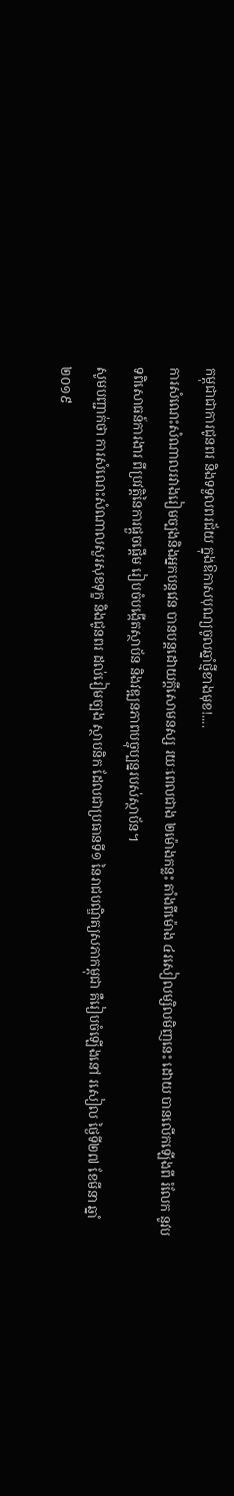កម្ពុជាជាការជូនពរ និងទទួលពរជ័យ ក្នុងឱកាសបុណ្យចូលឆ្នាំថ្មីខាងមុខ!....
ការសំណេះសំណាលរវាងរៀមច្បងនិងអ្នកបន្តវេន បានបន្តដោយក្តីសោមនស្ស រយៈពេលជាង ២ម៉ោងកន្លះ តាំងពីម៉ោង ៤រសៀលម្សិលមិញនេះ ដោយ បានលើកឡើងពី រំលែក នូវបទពិសោធន៍ការងារ ពីប្រវត្តិនៃការផ្តួចផ្តើម រៀបចំបង្កើតស្ថាប័ន និងវឌ្ឍនភាពបច្ចុប្បន្នរបស់ស្ថាប័ន។
សូមបញ្ជាក់ថា ការសំណេះសំណាលសួរសុខទុក្ខ និងជូនពរ ដល់រៀមច្បង ស្ថាបនិក ដែលជាប្រធានទី១ នៃរាជបណ្ឌិត្យសភាកម្ពុជា គឺរៀបចំឡើងនៅ រសៀល ថ្ងៃទី២៧ ខែមីនា ឆ្នាំ២០១៩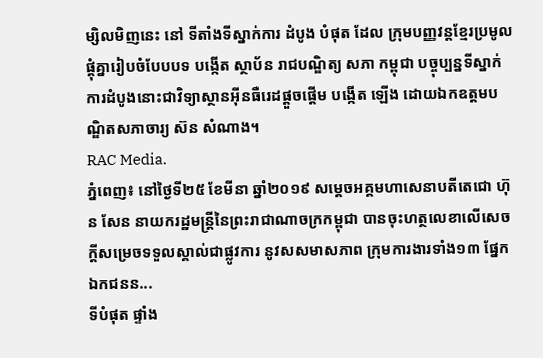ម្សិលមិញនេះ នៅ ទីតាំងទីស្នាក់ការ ដំបូង បំផុត ដែល ក្រុមបញ្ញវន្តខ្មែរប្រមូលផ្តុំគ្នារៀបចំបែបបទ បង្កើត ស្ថាប័ន រាជបណ្ឌិត្យ សភា កម្ពុជា បច្ចុប្បន្នទីស្នាក់ការដំបូងនោះជាវិទ្យាស្ថានអ៊ីនធឺរេដផ្តួចផ្តើម បង្កើត ឡើង ដោយឯកឧត្តមបណ្ឌិតសភាចារ្យ ស៊ន សំណាង។
RAC Media.
ភ្នំពេញ៖ នៅថ្ងៃទី២៥ ខែមីនា ឆ្នាំ២០១៩ សម្ដេចអគ្គមហាសេនាបតីតេជោ ហ៊ុន សែន នាយករដ្ឋមន្ត្រីនៃព្រះរាជាណាចក្រកម្ពុជា បានចុះហត្ថលេខាលើសេចក្តីសម្រេចទទួលស្គាល់ជាផ្លូវការ នូវសសមាសភាព ក្រុមការងារទាំង១៣ ផ្នែកឯកជនន...
ទីបំផុត ផ្ទាំង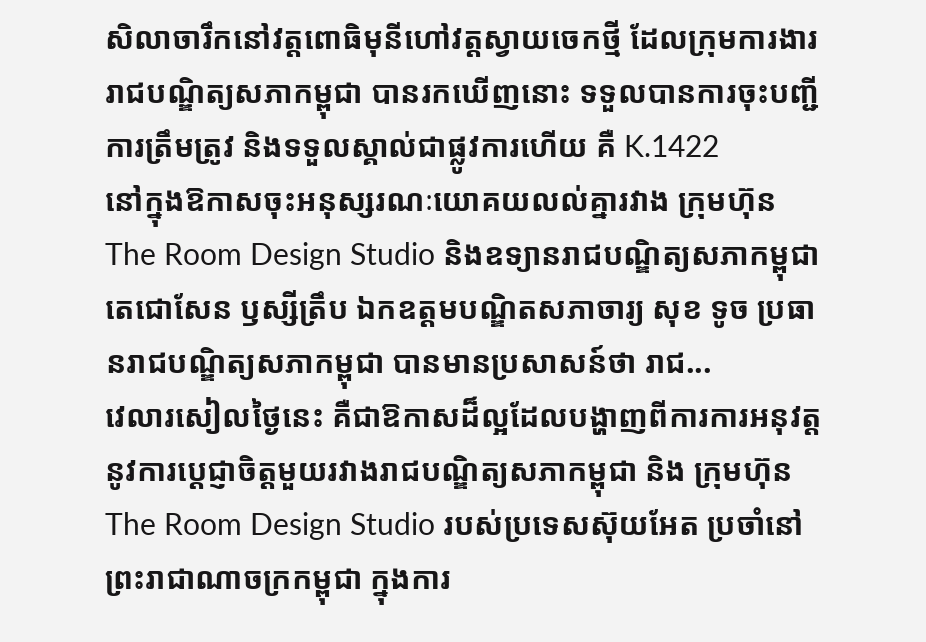សិលាចារឹកនៅវត្តពោធិមុនីហៅវត្តស្វាយចេកថ្មី ដែលក្រុមការងាររាជបណ្ឌិត្យសភាកម្ពុជា បានរកឃើញនោះ ទទួលបានការចុះបញ្ជីការត្រឹមត្រូវ និងទទួលស្គាល់ជាផ្លូវការហើយ គឺ K.1422
នៅក្នុងឱកាសចុះអនុស្សរណៈយោគយលល់គ្នារវាង ក្រុមហ៊ុន The Room Design Studio និងឧទ្យានរាជបណ្ឌិត្យសភាកម្ពុជា តេជោសែន ឫស្សីត្រឹប ឯកឧត្តមបណ្ឌិតសភាចារ្យ សុខ ទូច ប្រធានរាជបណ្ឌិត្យសភាកម្ពុជា បានមានប្រសាសន៍ថា រាជ...
វេលារសៀលថ្ងៃនេះ គឺជាឱកាសដ៏ល្អដែលបង្ហាញពីការការអនុវត្តនូវការប្តេជ្ញាចិត្តមួយរវាងរាជបណ្ឌិត្យសភាកម្ពុជា និង ក្រុមហ៊ុន The Room Design Studio របស់ប្រទេសស៊ុយអែត ប្រចាំនៅព្រះរាជាណាចក្រកម្ពុជា ក្នុងការ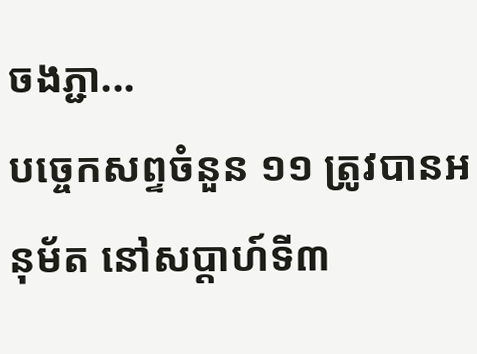ចងភ្ជា...
បច្ចេកសព្ទចំនួន ១១ ត្រូវបានអនុម័ត នៅសប្តាហ៍ទី៣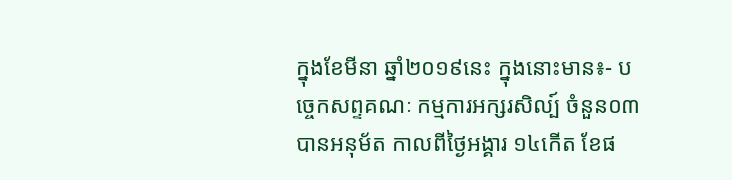ក្នុងខែមីនា ឆ្នាំ២០១៩នេះ ក្នុងនោះមាន៖- បច្ចេកសព្ទគណៈ កម្មការអក្សរសិល្ប៍ ចំនួន០៣ បានអនុម័ត កាលពីថ្ងៃអង្គារ ១៤កើត ខែផ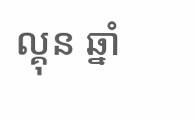ល្គុន ឆ្នាំ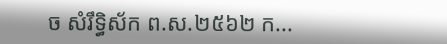ច សំរឹទ្ធិស័ក ព.ស.២៥៦២ ក...